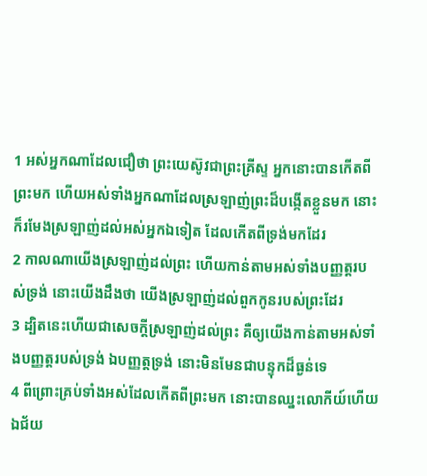1 អស់អ្នកណាដែលជឿថា ព្រះយេស៊ូវជាព្រះគ្រីស្ទ អ្នកនោះបានកើតពីព្រះមក ហើយអស់ទាំងអ្នកណាដែលស្រឡាញ់ព្រះដ៏បង្កើតខ្លួនមក នោះក៏រមែងស្រឡាញ់ដល់អស់អ្នកឯទៀត ដែលកើតពីទ្រង់មកដែរ
2 កាលណាយើងស្រឡាញ់ដល់ព្រះ ហើយកាន់តាមអស់ទាំងបញ្ញត្តរបស់ទ្រង់ នោះយើងដឹងថា យើងស្រឡាញ់ដល់ពួកកូនរបស់ព្រះដែរ
3 ដ្បិតនេះហើយជាសេចក្តីស្រឡាញ់ដល់ព្រះ គឺឲ្យយើងកាន់តាមអស់ទាំងបញ្ញត្តរបស់ទ្រង់ ឯបញ្ញត្តទ្រង់ នោះមិនមែនជាបន្ទុកដ៏ធ្ងន់ទេ
4 ពីព្រោះគ្រប់ទាំងអស់ដែលកើតពីព្រះមក នោះបានឈ្នះលោកីយ៍ហើយ ឯជ័យ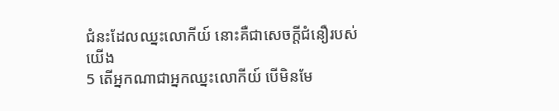ជំនះដែលឈ្នះលោកីយ៍ នោះគឺជាសេចក្តីជំនឿរបស់យើង
5 តើអ្នកណាជាអ្នកឈ្នះលោកីយ៍ បើមិនមែ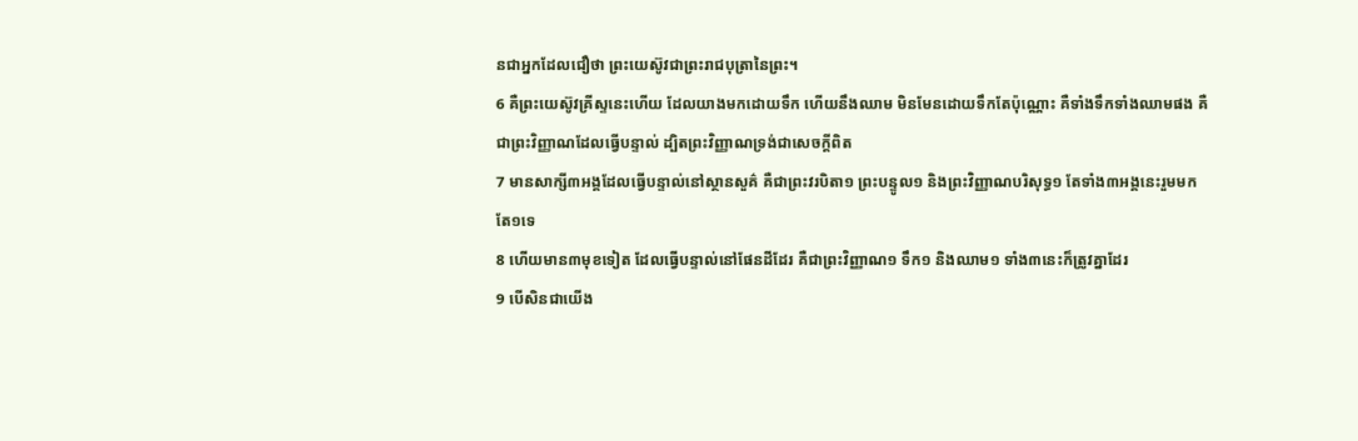នជាអ្នកដែលជឿថា ព្រះយេស៊ូវជាព្រះរាជបុត្រានៃព្រះ។
6 គឺព្រះយេស៊ូវគ្រីស្ទនេះហើយ ដែលយាងមកដោយទឹក ហើយនឹងឈាម មិនមែនដោយទឹកតែប៉ុណ្ណោះ គឺទាំងទឹកទាំងឈាមផង គឺជាព្រះវិញ្ញាណដែលធ្វើបន្ទាល់ ដ្បិតព្រះវិញ្ញាណទ្រង់ជាសេចក្តីពិត
7 មានសាក្សី៣អង្គដែលធ្វើបន្ទាល់នៅស្ថានសួគ៌ គឺជាព្រះវរបិតា១ ព្រះបន្ទូល១ និងព្រះវិញ្ញាណបរិសុទ្ធ១ តែទាំង៣អង្គនេះរួមមកតែ១ទេ
8 ហើយមាន៣មុខទៀត ដែលធ្វើបន្ទាល់នៅផែនដីដែរ គឺជាព្រះវិញ្ញាណ១ ទឹក១ និងឈាម១ ទាំង៣នេះក៏ត្រូវគ្នាដែរ
9 បើសិនជាយើង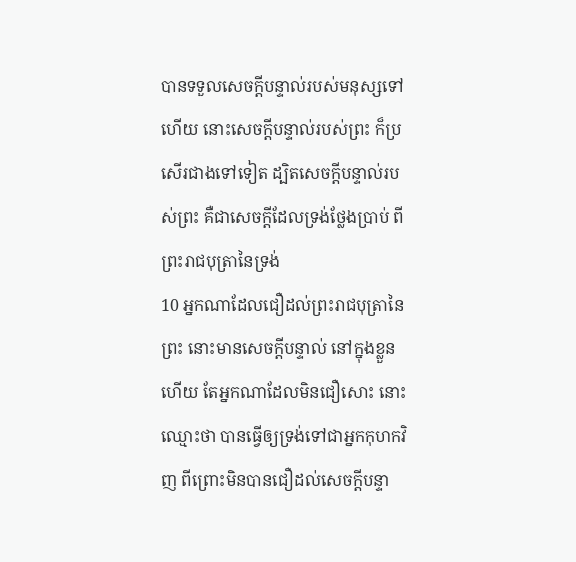បានទទួលសេចក្តីបន្ទាល់របស់មនុស្សទៅហើយ នោះសេចក្តីបន្ទាល់របស់ព្រះ ក៏ប្រសើរជាងទៅទៀត ដ្បិតសេចក្តីបន្ទាល់របស់ព្រះ គឺជាសេចក្តីដែលទ្រង់ថ្លែងប្រាប់ ពីព្រះរាជបុត្រានៃទ្រង់
10 អ្នកណាដែលជឿដល់ព្រះរាជបុត្រានៃព្រះ នោះមានសេចក្តីបន្ទាល់ នៅក្នុងខ្លួនហើយ តែអ្នកណាដែលមិនជឿសោះ នោះឈ្មោះថា បានធ្វើឲ្យទ្រង់ទៅជាអ្នកកុហកវិញ ពីព្រោះមិនបានជឿដល់សេចក្តីបន្ទា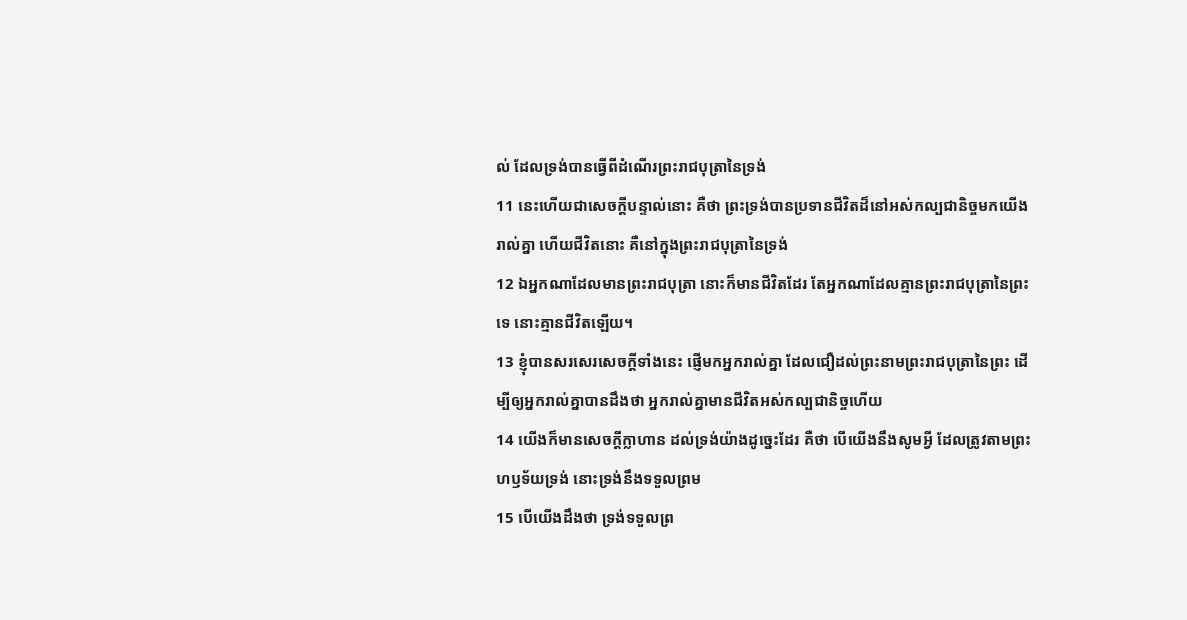ល់ ដែលទ្រង់បានធ្វើពីដំណើរព្រះរាជបុត្រានៃទ្រង់
11 នេះហើយជាសេចក្តីបន្ទាល់នោះ គឺថា ព្រះទ្រង់បានប្រទានជីវិតដ៏នៅអស់កល្បជានិច្ចមកយើងរាល់គ្នា ហើយជីវិតនោះ គឺនៅក្នុងព្រះរាជបុត្រានៃទ្រង់
12 ឯអ្នកណាដែលមានព្រះរាជបុត្រា នោះក៏មានជីវិតដែរ តែអ្នកណាដែលគ្មានព្រះរាជបុត្រានៃព្រះទេ នោះគ្មានជីវិតឡើយ។
13 ខ្ញុំបានសរសេរសេចក្តីទាំងនេះ ផ្ញើមកអ្នករាល់គ្នា ដែលជឿដល់ព្រះនាមព្រះរាជបុត្រានៃព្រះ ដើម្បីឲ្យអ្នករាល់គ្នាបានដឹងថា អ្នករាល់គ្នាមានជីវិតអស់កល្បជានិច្ចហើយ
14 យើងក៏មានសេចក្តីក្លាហាន ដល់ទ្រង់យ៉ាងដូច្នេះដែរ គឺថា បើយើងនឹងសូមអ្វី ដែលត្រូវតាមព្រះហឫទ័យទ្រង់ នោះទ្រង់នឹងទទួលព្រម
15 បើយើងដឹងថា ទ្រង់ទទួលព្រ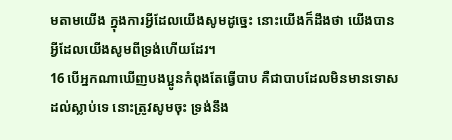មតាមយើង ក្នុងការអ្វីដែលយើងសូមដូច្នេះ នោះយើងក៏ដឹងថា យើងបានអ្វីដែលយើងសូមពីទ្រង់ហើយដែរ។
16 បើអ្នកណាឃើញបងប្អូនកំពុងតែធ្វើបាប គឺជាបាបដែលមិនមានទោសដល់ស្លាប់ទេ នោះត្រូវសូមចុះ ទ្រង់នឹង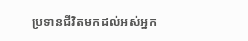ប្រទានជីវិតមកដល់អស់អ្នក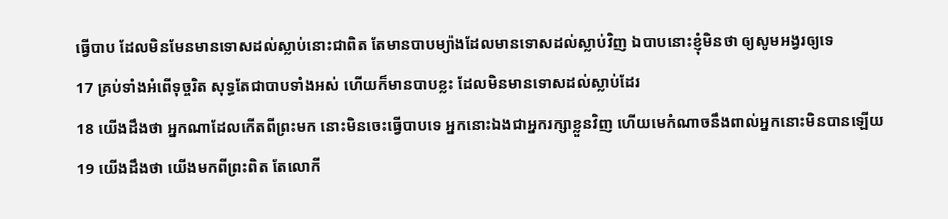ធ្វើបាប ដែលមិនមែនមានទោសដល់ស្លាប់នោះជាពិត តែមានបាបម្យ៉ាងដែលមានទោសដល់ស្លាប់វិញ ឯបាបនោះខ្ញុំមិនថា ឲ្យសូមអង្វរឲ្យទេ
17 គ្រប់ទាំងអំពើទុច្ចរិត សុទ្ធតែជាបាបទាំងអស់ ហើយក៏មានបាបខ្លះ ដែលមិនមានទោសដល់ស្លាប់ដែរ
18 យើងដឹងថា អ្នកណាដែលកើតពីព្រះមក នោះមិនចេះធ្វើបាបទេ អ្នកនោះឯងជាអ្នករក្សាខ្លួនវិញ ហើយមេកំណាចនឹងពាល់អ្នកនោះមិនបានឡើយ
19 យើងដឹងថា យើងមកពីព្រះពិត តែលោកី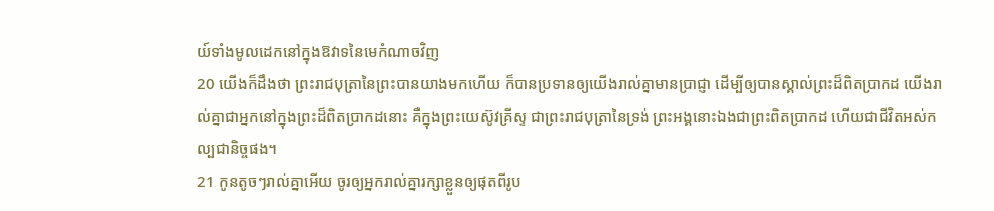យ៍ទាំងមូលដេកនៅក្នុងឱវាទនៃមេកំណាចវិញ
20 យើងក៏ដឹងថា ព្រះរាជបុត្រានៃព្រះបានយាងមកហើយ ក៏បានប្រទានឲ្យយើងរាល់គ្នាមានប្រាជ្ញា ដើម្បីឲ្យបានស្គាល់ព្រះដ៏ពិតប្រាកដ យើងរាល់គ្នាជាអ្នកនៅក្នុងព្រះដ៏ពិតប្រាកដនោះ គឺក្នុងព្រះយេស៊ូវគ្រីស្ទ ជាព្រះរាជបុត្រានៃទ្រង់ ព្រះអង្គនោះឯងជាព្រះពិតប្រាកដ ហើយជាជីវិតអស់កល្បជានិច្ចផង។
21 កូនតូចៗរាល់គ្នាអើយ ចូរឲ្យអ្នករាល់គ្នារក្សាខ្លួនឲ្យផុតពីរូប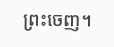ព្រះចេញ។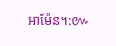អាម៉ែន។:៚